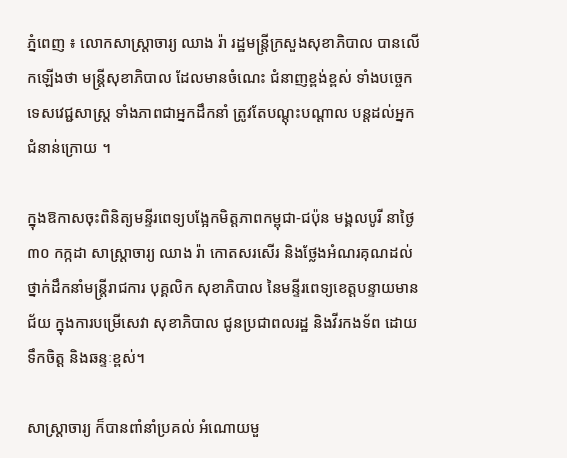ភ្នំពេញ ៖ លោកសាស្រ្តាចារ្យ ឈាង រ៉ា រដ្ឋមន្រ្តីក្រសួងសុខាភិបាល បានលើកឡើងថា មន្រ្តីសុខាភិបាល ដែលមានចំណេះ ជំនាញខ្ពង់ខ្ពស់ ទាំងបច្ចេកទេសវេជ្ជសាស្ត្រ ទាំងភាពជាអ្នកដឹកនាំ ត្រូវតែបណ្តុះបណ្តាល បន្តដល់អ្នកជំនាន់ក្រោយ ។

ក្នុងឱកាសចុះពិនិត្យមន្ទីរពេទ្យបង្អែកមិត្តភាពកម្ពុជា-ជប៉ុន មង្គលបូរី នាថ្ងៃ៣០ កក្កដា សាស្រ្តាចារ្យ ឈាង រ៉ា កោតសរសើរ និងថ្លែងអំណរគុណដល់ថ្នាក់ដឹកនាំមន្រ្តីរាជការ បុគ្គលិក សុខាភិបាល នៃមន្ទីរពេទ្យខេត្តបន្ទាយមានជ័យ ក្នុងការបម្រើសេវា សុខាភិបាល ជូនប្រជាពលរដ្ឋ និងវីរកងទ័ព ដោយទឹកចិត្ត និងឆន្ទៈខ្ពស់។

សាស្រ្តាចារ្យ ក៏បានពាំនាំប្រគល់ អំណោយមួ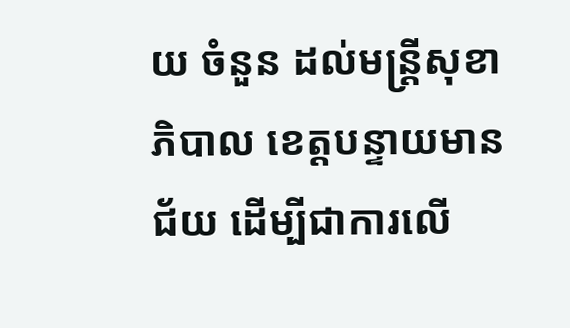យ ចំនួន ដល់មន្រ្តីសុខាភិបាល ខេត្តបន្ទាយមានជ័យ ដើម្បីជាការលើ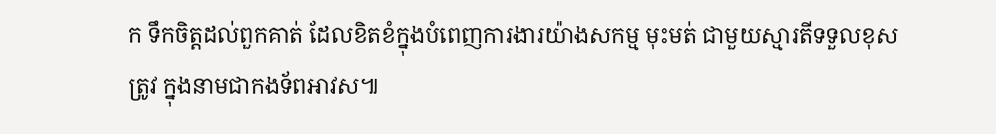ក ទឹកចិត្តដល់ពួកគាត់ ដែលខិតខំក្នុងបំពេញការងារយ៉ាងសកម្ម មុះមត់ ជាមួយស្មារតីទទួលខុសត្រូវ ក្នុងនាមជាកងទ័ពអាវស៕